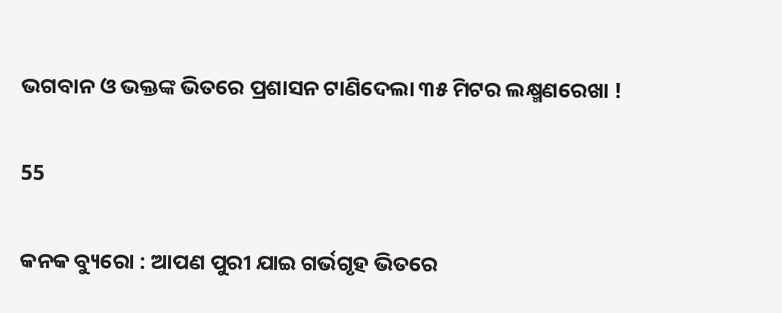ଭଗବାନ ଓ ଭକ୍ତଙ୍କ ଭିତରେ ପ୍ରଶାସନ ଟାଣିଦେଲା ୩୫ ମିଟର ଲକ୍ଷ୍ମଣରେଖା !

55

କନକ ବ୍ୟୁରୋ : ଆପଣ ପୁରୀ ଯାଇ ଗର୍ଭଗୃହ ଭିତରେ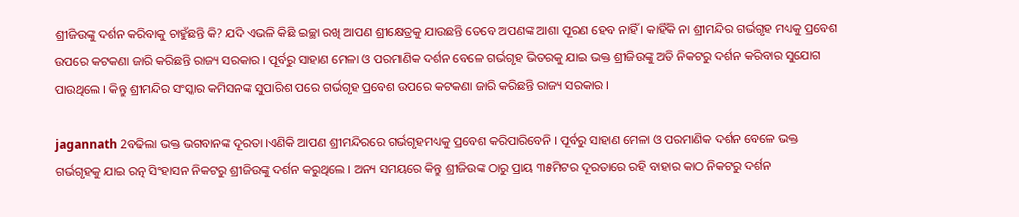ଶ୍ରୀଜିଉଙ୍କୁ ଦର୍ଶନ କରିବାକୁ ଚାହୁଁଛନ୍ତି କି? ଯଦି ଏଭଳି କିଛି ଇଚ୍ଛା ରଖି ଆପଣ ଶ୍ରୀକ୍ଷେତ୍ରକୁ ଯାଉଛନ୍ତି ତେବେ ଅପଣଙ୍କ ଆଶା ପୂରଣ ହେବ ନାହିଁ । କାହିଁକି ନା ଶ୍ରୀମନ୍ଦିର ଗର୍ଭଗୃହ ମଧ୍ୟକୁ ପ୍ରବେଶ ଉପରେ କଟକଣା ଜାରି କରିଛନ୍ତି ରାଜ୍ୟ ସରକାର । ପୂର୍ବରୁ ସାହାଣ ମେଳା ଓ ପରମାଣିକ ଦର୍ଶନ ବେଳେ ଗର୍ଭଗୃହ ଭିତରକୁ ଯାଇ ଭକ୍ତ ଶ୍ରୀଜିଉଙ୍କୁ ଅତି ନିକଟରୁ ଦର୍ଶନ କରିବାର ସୁଯୋଗ ପାଉଥିଲେ । କିନ୍ତୁ ଶ୍ରୀମନ୍ଦିର ସଂସ୍କାର କମିସନଙ୍କ ସୁପାରିଶ ପରେ ଗର୍ଭଗୃହ ପ୍ରବେଶ ଉପରେ କଟକଣା ଜାରି କରିଛନ୍ତି ରାଜ୍ୟ ସରକାର ।

jagannath 2ବଢିଲା ଭକ୍ତ ଭଗବାନଙ୍କ ଦୂରତା ।ଏଣିକି ଆପଣ ଶ୍ରୀମନ୍ଦିରରେ ଗର୍ଭଗୃହମଧ୍ୟକୁ ପ୍ରବେଶ କରିପାରିବେନି । ପୂର୍ବରୁ ସାହାଣ ମେଳା ଓ ପରମାଣିକ ଦର୍ଶନ ବେଳେ ଭକ୍ତ ଗର୍ଭଗୃହକୁ ଯାଇ ରତ୍ନ ସିଂହାସନ ନିକଟରୁ ଶ୍ରୀଜିଉଙ୍କୁ ଦର୍ଶନ କରୁଥିଲେ । ଅନ୍ୟ ସମୟରେ କିନ୍ତୁ ଶ୍ରୀଜିଉଙ୍କ ଠାରୁ ପ୍ରାୟ ୩୫ମିଟର ଦୂରତାରେ ରହି ବାହାର କାଠ ନିକଟରୁ ଦର୍ଶନ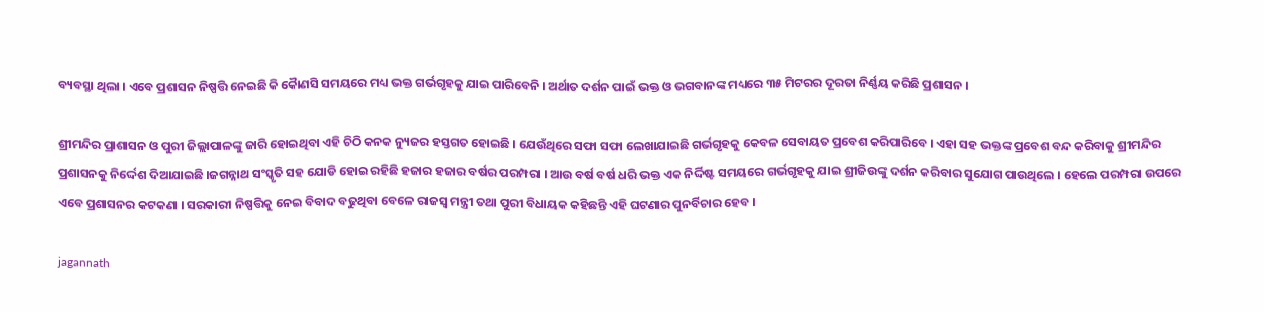ବ୍ୟବସ୍ଥା ଥିଲା । ଏବେ ପ୍ରଶାସନ ନିଷ୍ପତ୍ତି ନେଇଛି କି କୈାଣସି ସମୟରେ ମଧ୍ୟ ଭକ୍ତ ଗର୍ଭଗୃହକୁ ଯାଇ ପାରିବେନି । ଅର୍ଥାତ ଦର୍ଶନ ପାଇଁ ଭକ୍ତ ଓ ଭଗବାନଙ୍କ ମଧ୍ୟରେ ୩୫ ମିଟରର ଦୂରତା ନିର୍ଣ୍ଣୟ କରିଛି ପ୍ରଶାସନ ।

ଶ୍ରୀମନ୍ଦିର ପ୍ରାଶାସନ ଓ ପୁରୀ ଜିଲ୍ଲାପାଳଙ୍କୁ ଜାରି ହୋଇଥିବା ଏହି ଚିଠି କନକ ନ୍ୟୁଜର ହସ୍ତଗତ ହୋଇଛି । ଯେଉଁଥିରେ ସଫା ସଫା ଲେଖାଯାଇଛି ଗର୍ଭଗୃହକୁ କେବଳ ସେବାୟତ ପ୍ରବେଶ କରିପାରିବେ । ଏହା ସହ ଭକ୍ତଙ୍କ ପ୍ରବେଶ ବନ୍ଦ କରିବାକୁ ଶ୍ରୀମନ୍ଦିର ପ୍ରଶାସନକୁ ନିର୍ଦ୍ଦେଶ ଦିଆଯାଇଛି ।ଜଗନ୍ନାଥ ସଂସ୍କୃତି ସହ ଯୋଡି ହୋଇ ରହିଛି ହଜାର ହଜାର ବର୍ଷର ପରମ୍ପରା । ଆଉ ବର୍ଷ ବର୍ଷ ଧରି ଭକ୍ତ ଏକ ନିର୍ଦ୍ଦିଷ୍ଟ ସମୟରେ ଗର୍ଭଗୃହକୁ ଯାଇ ଶ୍ରୀଜିଉଙ୍କୁ ଦର୍ଶନ କରିବାର ସୁଯୋଗ ପାଉଥିଲେ । ହେଲେ ପରମ୍ପରା ଉପରେ ଏବେ ପ୍ରଶାସନର କଟକଣା । ସରକାରୀ ନିଷ୍ପତ୍ତିକୁ ନେଇ ବିବାଦ ବଢୁଥିବା ବେଳେ ରାଜସ୍ୱ ମନ୍ତ୍ରୀ ତଥା ପୁରୀ ବିଧାୟକ କହିଛନ୍ତି ଏହି ଘଟଣାର ପୁନର୍ବିଚାର ହେବ ।

jagannath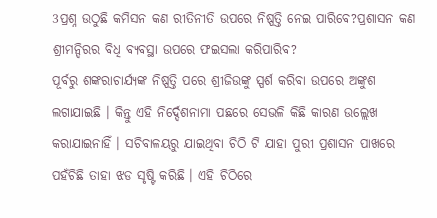3ପ୍ରଶ୍ନ ଉଠୁଛି କମିସନ କଣ ରୀତିନୀତି ଉପରେ ନିଷ୍ପତ୍ତି ନେଇ ପାରିବେ?ପ୍ରଶାସନ କଣ ଶ୍ରୀମନ୍ଦିରର ବିଧି ବ୍ୟବସ୍ଥା ଉପରେ ଫଇସଲା କରିପାରିବ?
ପୂର୍ବରୁ ଶଙ୍କରାଚାର୍ଯ୍ୟଙ୍କ ନିଷ୍ପତ୍ତି ପରେ ଶ୍ରୀଜିଉଙ୍କୁ ସ୍ପର୍ଶ କରିବା ଉପରେ ଅଙ୍କୁଶ ଲଗାଯାଇଛି । କିନ୍ତୁ ଏହି ନିର୍ଦ୍ଦେଶନାମା ପଛରେ ସେଭଳି କିଛି କାରଣ ଉଲ୍ଲେଖ କରାଯାଇନାହିଁ । ସଚିବାଳୟରୁ ଯାଇଥିବା ଚିଠି ଟି ଯାହା ପୁରୀ ପ୍ରଶାସନ ପାଖରେ ପହଁଚିଛି ତାହା ଝଡ ସୃଷ୍ଟି କରିଛି । ଏହି ଚିଠିରେ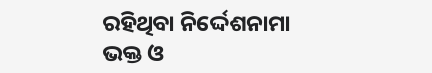ରହିଥିବା ନିର୍ଦ୍ଦେଶନାମା ଭକ୍ତ ଓ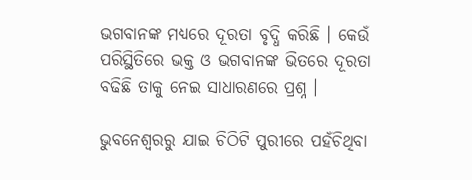ଭଗବାନଙ୍କ ମଧ୍ୟରେ ଦୂରତା ବୃଦ୍ଧି କରିଛି । କେଉଁ ପରିସ୍ଥିତିରେ ଭକ୍ତ ଓ ଭଗବାନଙ୍କ ଭିତରେ ଦୂରତା ବଢିଛି ତାକୁ ନେଇ ସାଧାରଣରେ ପ୍ରଶ୍ନ ।

ଭୁବନେଶ୍ୱରରୁ ଯାଇ ଚିଠିଟି ପୁରୀରେ ପହଁଚିଥିବା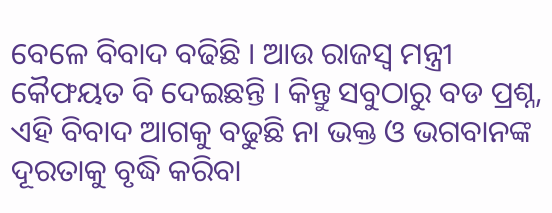ବେଳେ ବିବାଦ ବଢିଛି । ଆଉ ରାଜସ୍ୱ ମନ୍ତ୍ରୀ କୈଫୟତ ବି ଦେଇଛନ୍ତି । କିନ୍ତୁ ସବୁଠାରୁ ବଡ ପ୍ରଶ୍ନ, ଏହି ବିବାଦ ଆଗକୁ ବଢୁଛି ନା ଭକ୍ତ ଓ ଭଗବାନଙ୍କ ଦୂରତାକୁ ବୃଦ୍ଧି କରିବା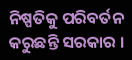ନିଷ୍ପତିକୁ ପରିବର୍ତନ କରୁଛନ୍ତି ସରକାର ।